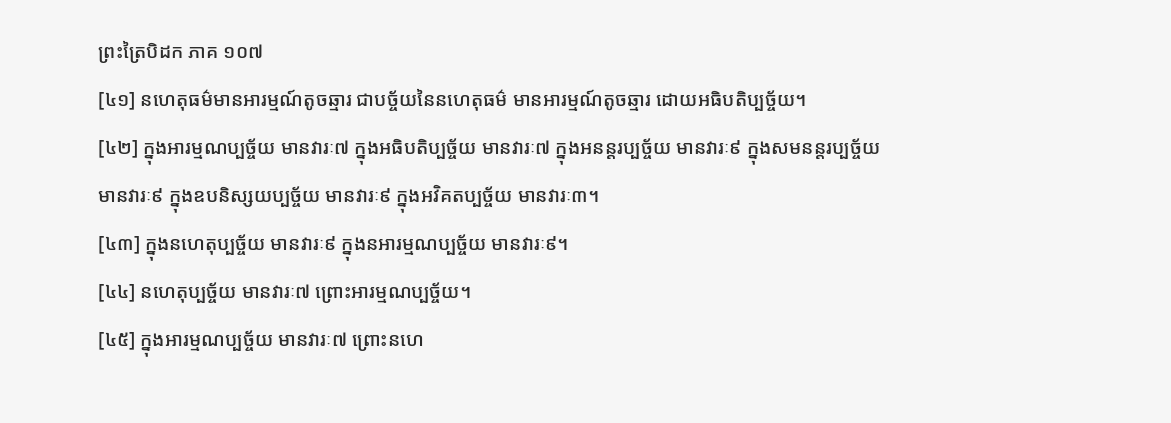ព្រះត្រៃបិដក ភាគ ១០៧
[៤១] នហេតុធម៌មានអារម្មណ៍តូចឆ្មារ ជាបច្ច័យនៃនហេតុធម៌ មានអារម្មណ៍តូចឆ្មារ ដោយអធិបតិប្បច្ច័យ។
[៤២] ក្នុងអារម្មណប្បច្ច័យ មានវារៈ៧ ក្នុងអធិបតិប្បច្ច័យ មានវារៈ៧ ក្នុងអនន្តរប្បច្ច័យ មានវារៈ៩ ក្នុងសមនន្តរប្បច្ច័យ មានវារៈ៩ ក្នុងឧបនិស្សយប្បច្ច័យ មានវារៈ៩ ក្នុងអវិគតប្បច្ច័យ មានវារៈ៣។
[៤៣] ក្នុងនហេតុប្បច្ច័យ មានវារៈ៩ ក្នុងនអារម្មណប្បច្ច័យ មានវារៈ៩។
[៤៤] នហេតុប្បច្ច័យ មានវារៈ៧ ព្រោះអារម្មណប្បច្ច័យ។
[៤៥] ក្នុងអារម្មណប្បច្ច័យ មានវារៈ៧ ព្រោះនហេ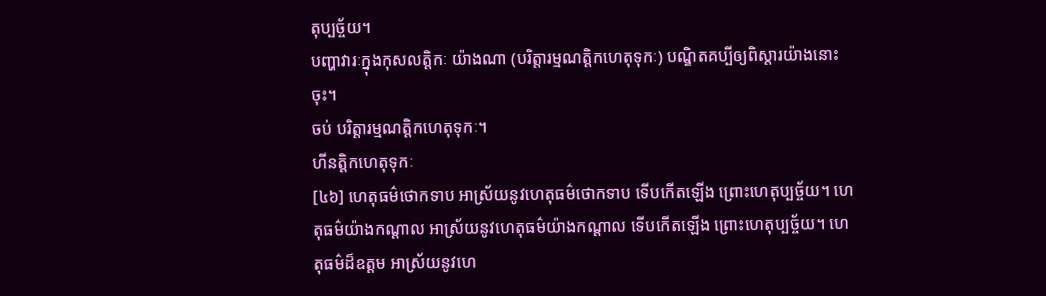តុប្បច្ច័យ។
បញ្ហាវារៈក្នុងកុសលត្តិកៈ យ៉ាងណា (បរិត្តារម្មណត្តិកហេតុទុកៈ) បណ្ឌិតគប្បីឲ្យពិស្តារយ៉ាងនោះចុះ។
ចប់ បរិត្តារម្មណត្តិកហេតុទុកៈ។
ហីនត្តិកហេតុទុកៈ
[៤៦] ហេតុធម៌ថោកទាប អាស្រ័យនូវហេតុធម៌ថោកទាប ទើបកើតឡើង ព្រោះហេតុប្បច្ច័យ។ ហេតុធម៌យ៉ាងកណ្តាល អាស្រ័យនូវហេតុធម៌យ៉ាងកណ្តាល ទើបកើតឡើង ព្រោះហេតុប្បច្ច័យ។ ហេតុធម៌ដ៏ឧត្តម អាស្រ័យនូវហេ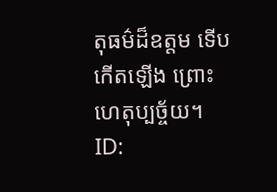តុធម៌ដ៏ឧត្តម ទើបកើតឡើង ព្រោះហេតុប្បច្ច័យ។
ID: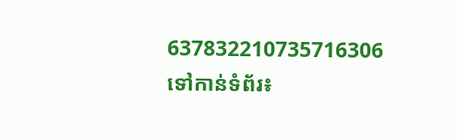637832210735716306
ទៅកាន់ទំព័រ៖